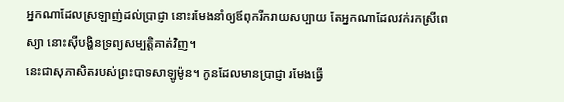អ្នកណាដែលស្រឡាញ់ដល់ប្រាជ្ញា នោះរមែងនាំឲ្យឪពុករីករាយសប្បាយ តែអ្នកណាដែលវក់រកស្រីពេស្យា នោះស៊ីបង្ហិនទ្រព្យសម្បត្តិគាត់វិញ។
នេះជាសុភាសិតរបស់ព្រះបាទសាឡូម៉ូន។ កូនដែលមានប្រាជ្ញា រមែងធ្វើ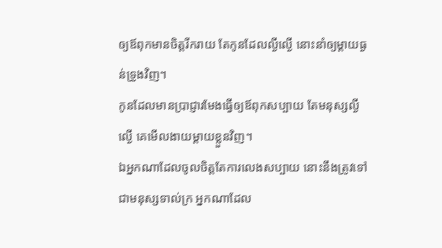ឲ្យឪពុកមានចិត្តរីករាយ តែកូនដែលល្ងីល្ងើ នោះនាំឲ្យម្តាយធ្ងន់ទ្រូងវិញ។
កូនដែលមានប្រាជ្ញារមែងធ្វើឲ្យឪពុកសប្បាយ តែមនុស្សល្ងីល្ងើ គេមើលងាយម្តាយខ្លួនវិញ។
ឯអ្នកណាដែលចូលចិត្តតែការលេងសប្បាយ នោះនឹងត្រូវទៅជាមនុស្សទាល់ក្រ អ្នកណាដែល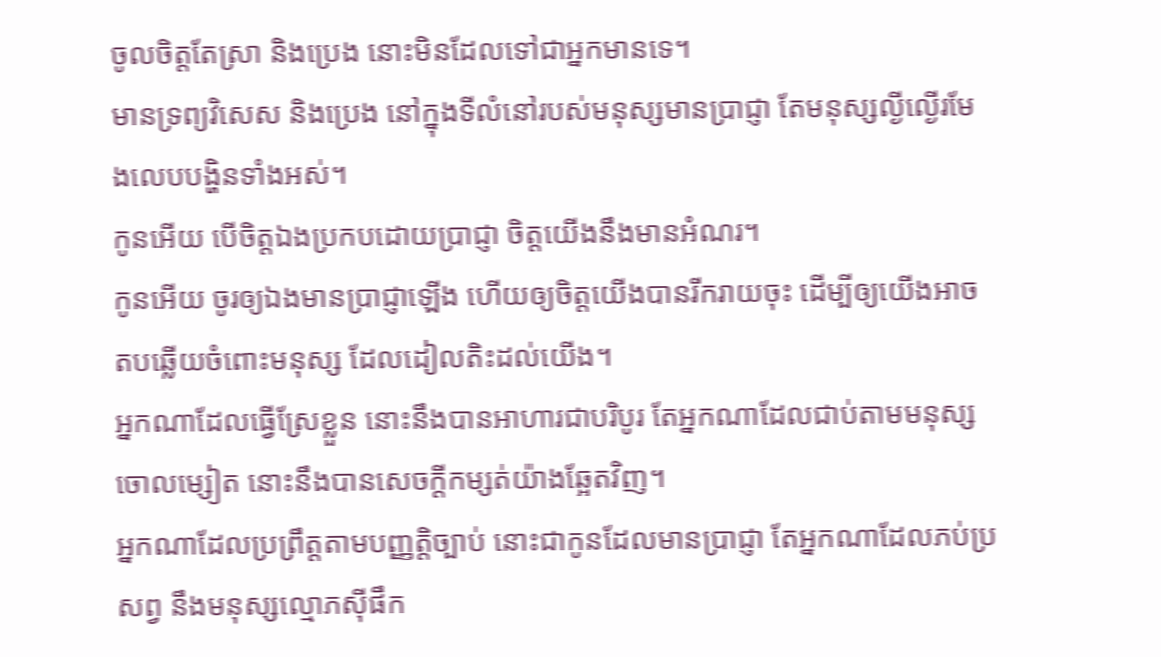ចូលចិត្តតែស្រា និងប្រេង នោះមិនដែលទៅជាអ្នកមានទេ។
មានទ្រព្យវិសេស និងប្រេង នៅក្នុងទីលំនៅរបស់មនុស្សមានប្រាជ្ញា តែមនុស្សល្ងីល្ងើរមែងលេបបង្ហិនទាំងអស់។
កូនអើយ បើចិត្តឯងប្រកបដោយប្រាជ្ញា ចិត្តយើងនឹងមានអំណរ។
កូនអើយ ចូរឲ្យឯងមានប្រាជ្ញាឡើង ហើយឲ្យចិត្តយើងបានរីករាយចុះ ដើម្បីឲ្យយើងអាចតបឆ្លើយចំពោះមនុស្ស ដែលដៀលតិះដល់យើង។
អ្នកណាដែលធ្វើស្រែខ្លួន នោះនឹងបានអាហារជាបរិបូរ តែអ្នកណាដែលជាប់តាមមនុស្សចោលម្សៀត នោះនឹងបានសេចក្ដីកម្សត់យ៉ាងឆ្អែតវិញ។
អ្នកណាដែលប្រព្រឹត្តតាមបញ្ញត្តិច្បាប់ នោះជាកូនដែលមានប្រាជ្ញា តែអ្នកណាដែលភប់ប្រសព្វ នឹងមនុស្សល្មោភស៊ីផឹក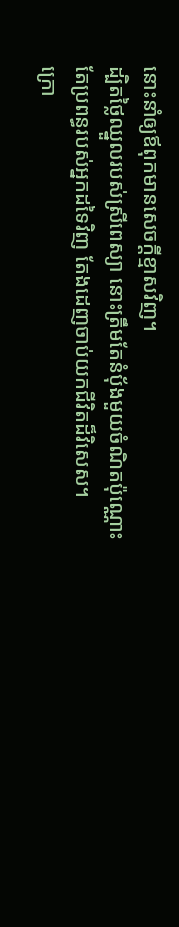នោះនាំឲ្យឪពុកមានសេចក្ដីខ្មាសវិញ។
ដ្បិតថ្លៃឈ្នួលរបស់ស្រីពេស្យា នោះត្រឹមតែនំបុ័ងមួយចំណិតប៉ុណ្ណោះ តែប្រពន្ធរបស់អ្នកដទៃវិញ តែងដេញចាប់យកជីវិតដ៏វិសេស។
ក្រោ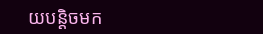យបន្តិចមក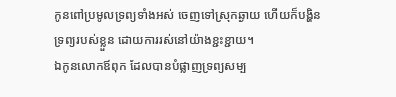កូនពៅប្រមូលទ្រព្យទាំងអស់ ចេញទៅស្រុកឆ្ងាយ ហើយក៏បង្ហិនទ្រព្យរបស់ខ្លួន ដោយការរស់នៅយ៉ាងខ្ជះខ្ជាយ។
ឯកូនលោកឪពុក ដែលបានបំផ្លាញទ្រព្យសម្ប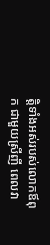ត្តិទាំងអស់របស់លោកឪពុក ជាមួយស្រីញី ពេលវា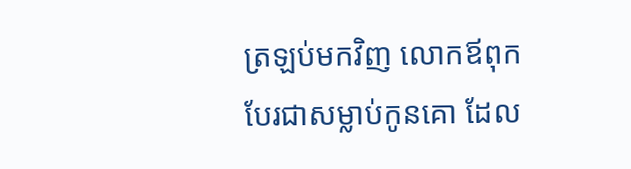ត្រឡប់មកវិញ លោកឪពុកបែរជាសម្លាប់កូនគោ ដែល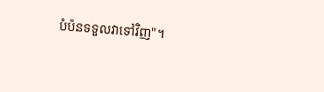បំប៉នទទួលវាទៅវិញ"។